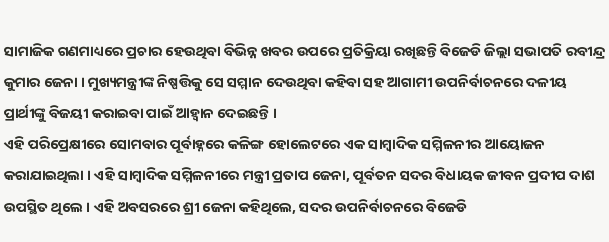ସାମାଜିକ ଗଣମାଧ୍ୟରେ ପ୍ରଚାର ହେଉଥିବା ବିଭିନ୍ନ ଖବର ଉପରେ ପ୍ରତିକ୍ରିୟା ରଖିଛନ୍ତି ବିଜେଡି ଜିଲ୍ଲା ସଭାପତି ରବୀନ୍ଦ୍ର କୁମାର ଜେନା । ମୁଖ୍ୟମନ୍ତ୍ରୀଙ୍କ ନିଷ୍ପତ୍ତିକୁ ସେ ସମ୍ମାନ ଦେଉଥିବା କହିବା ସହ ଆଗାମୀ ଉପନିର୍ବାଚନରେ ଦଳୀୟ ପ୍ରାର୍ଥୀଙ୍କୁ ବିଜୟୀ କରାଇବା ପାଇଁ ଆହ୍ୱାନ ଦେଇଛନ୍ତି ।
ଏହି ପରିପ୍ରେକ୍ଷୀରେ ସୋମବାର ପୂର୍ବାହ୍ନରେ କଳିଙ୍ଗ ହୋଲେଟରେ ଏକ ସାମ୍ବାଦିକ ସମ୍ମିଳନୀର ଆୟୋଜନ କରାଯାଇଥିଲା । ଏହି ସାମ୍ବାଦିକ ସମ୍ମିଳନୀରେ ମନ୍ତ୍ରୀ ପ୍ରତାପ ଜେନା, ପୂର୍ବତନ ସଦର ବିଧାୟକ ଜୀବନ ପ୍ରଦୀପ ଦାଶ ଉପସ୍ଥିତ ଥିଲେ । ଏହି ଅବସରରେ ଶ୍ରୀ ଜେନା କହିଥିଲେ, ସଦର ଉପନିର୍ବାଚନରେ ବିଜେଡି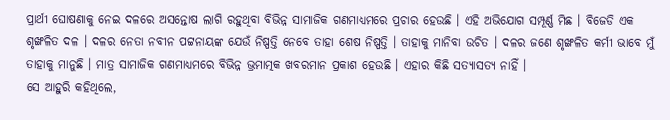ପ୍ରାର୍ଥୀ ଘୋଷଣାକୁ ନେଇ ଦଳରେ ଅସନ୍ତୋଷ ଲାଗି ରହୁଥିବା ବିଭିନ୍ନ ସାମାଜିକ ଗଣମାଧ୍ୟମରେ ପ୍ରଚାର ହେଉଛି । ଏହି ଅଭିଯୋଗ ସମ୍ପୂର୍ଣ୍ଣ ମିଛ । ବିଜେଡି ଏକ ଶୃଙ୍ଖଳିତ ଦଳ । ଦଳର ନେତା ନବୀନ ପଟ୍ଟନାୟଙ୍କ ଯେଉଁ ନିଷ୍ପତ୍ତି ନେବେ ତାହା ଶେଷ ନିଷ୍ପତ୍ତି । ତାହାକୁ ମାନିବା ଉଚିତ । ଦଳର ଜଣେ ଶୃଙ୍ଖଳିତ କର୍ମୀ ଭାବେ ମୁଁ ତାହାକୁ ମାନୁଛି । ମାତ୍ର ସାମାଜିକ ଗଣମାଧ୍ୟମରେ ବିଭିନ୍ନ ଭ୍ରମାତ୍ମକ ଖବରମାନ ପ୍ରକାଶ ହେଉଛି । ଏହାର କିଛି ସତ୍ୟାସତ୍ୟ ନାହିଁ ।
ସେ ଆହୁରି କହିଥିଲେ,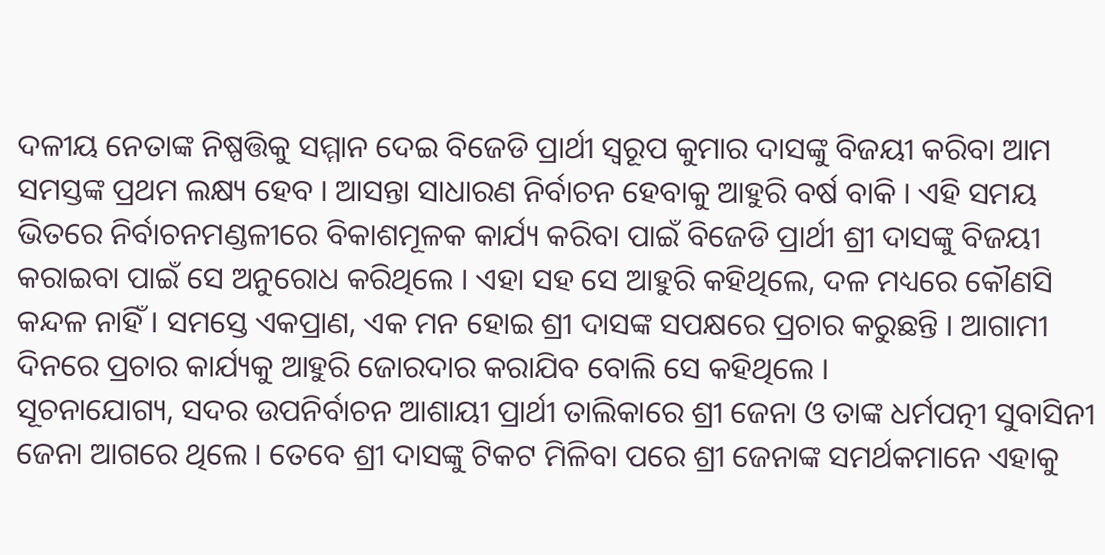ଦଳୀୟ ନେତାଙ୍କ ନିଷ୍ପତ୍ତିକୁ ସମ୍ମାନ ଦେଇ ବିଜେଡି ପ୍ରାର୍ଥୀ ସ୍ୱରୂପ କୁମାର ଦାସଙ୍କୁ ବିଜୟୀ କରିବା ଆମ ସମସ୍ତଙ୍କ ପ୍ରଥମ ଲକ୍ଷ୍ୟ ହେବ । ଆସନ୍ତା ସାଧାରଣ ନିର୍ବାଚନ ହେବାକୁ ଆହୁରି ବର୍ଷ ବାକି । ଏହି ସମୟ ଭିତରେ ନିର୍ବାଚନମଣ୍ଡଳୀରେ ବିକାଶମୂଳକ କାର୍ଯ୍ୟ କରିବା ପାଇଁ ବିଜେଡି ପ୍ରାର୍ଥୀ ଶ୍ରୀ ଦାସଙ୍କୁ ବିଜୟୀ କରାଇବା ପାଇଁ ସେ ଅନୁରୋଧ କରିଥିଲେ । ଏହା ସହ ସେ ଆହୁରି କହିଥିଲେ, ଦଳ ମଧ୍ୟରେ କୌଣସି କନ୍ଦଳ ନାହିଁ । ସମସ୍ତେ ଏକପ୍ରାଣ, ଏକ ମନ ହୋଇ ଶ୍ରୀ ଦାସଙ୍କ ସପକ୍ଷରେ ପ୍ରଚାର କରୁଛନ୍ତି । ଆଗାମୀ ଦିନରେ ପ୍ରଚାର କାର୍ଯ୍ୟକୁ ଆହୁରି ଜୋରଦାର କରାଯିବ ବୋଲି ସେ କହିଥିଲେ ।
ସୂଚନାଯୋଗ୍ୟ, ସଦର ଉପନିର୍ବାଚନ ଆଶାୟୀ ପ୍ରାର୍ଥୀ ତାଲିକାରେ ଶ୍ରୀ ଜେନା ଓ ତାଙ୍କ ଧର୍ମପତ୍ନୀ ସୁବାସିନୀ ଜେନା ଆଗରେ ଥିଲେ । ତେବେ ଶ୍ରୀ ଦାସଙ୍କୁ ଟିକଟ ମିଳିବା ପରେ ଶ୍ରୀ ଜେନାଙ୍କ ସମର୍ଥକମାନେ ଏହାକୁ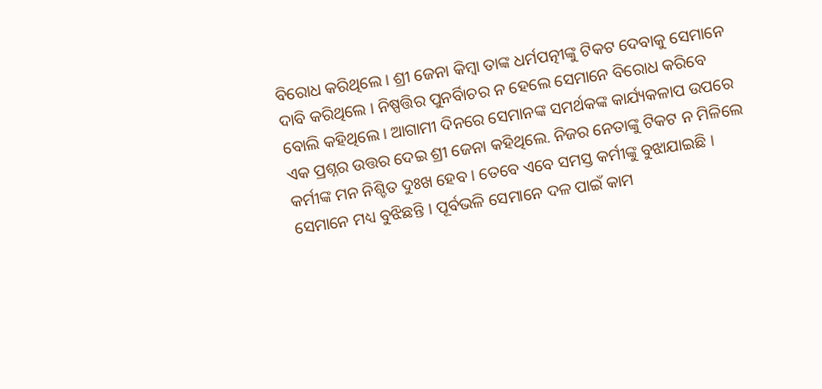ବିରୋଧ କରିଥିଲେ । ଶ୍ରୀ ଜେନା କିମ୍ବା ତାଙ୍କ ଧର୍ମପତ୍ନୀଙ୍କୁ ଟିକଟ ଦେବାକୁ ସେମାନେ ଦାବି କରିଥିଲେ । ନିଷ୍ପତ୍ତିର ପୁନର୍ବିାଚର ନ ହେଲେ ସେମାନେ ବିରୋଧ କରିବେ ବୋଲି କହିଥିଲେ । ଆଗାମୀ ଦିନରେ ସେମାନଙ୍କ ସମର୍ଥକଙ୍କ କାର୍ଯ୍ୟକଳାପ ଉପରେ ଏକ ପ୍ରଶ୍ନର ଉତ୍ତର ଦେଇ ଶ୍ରୀ ଜେନା କହିଥିଲେ. ନିଜର ନେତାଙ୍କୁ ଟିକଟ ନ ମିଳିଲେ କର୍ମୀଙ୍କ ମନ ନିଶ୍ଚିତ ଦୁଃଖ ହେବ । ତେବେ ଏବେ ସମସ୍ତ କର୍ମୀଙ୍କୁ ବୁଝାଯାଇଛି । ସେମାନେ ମଧ୍ୟ ବୁଝିଛନ୍ତି । ପୂର୍ବଭଳି ସେମାନେ ଦଳ ପାଇଁ କାମ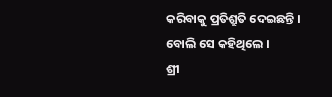କରିବାକୁ ପ୍ରତିଶ୍ରୁତି ଦେଇଛନ୍ତି । ବୋଲି ସେ କହିଥିଲେ ।
ଶ୍ରୀ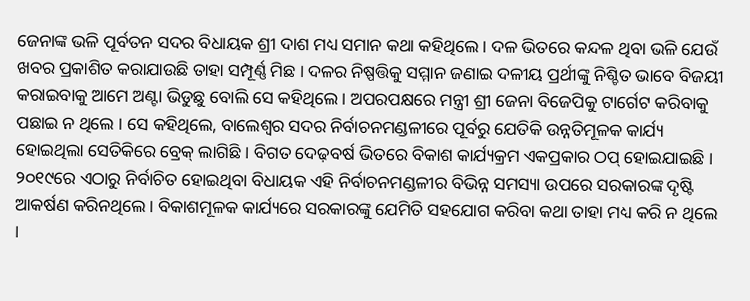ଜେନାଙ୍କ ଭଳି ପୂର୍ବତନ ସଦର ବିଧାୟକ ଶ୍ରୀ ଦାଶ ମଧ୍ୟ ସମାନ କଥା କହିଥିଲେ । ଦଳ ଭିତରେ କନ୍ଦଳ ଥିବା ଭଳି ଯେଉଁ ଖବର ପ୍ରକାଶିତ କରାଯାଉଛି ତାହା ସମ୍ପୂର୍ଣ୍ଣ ମିଛ । ଦଳର ନିଷ୍ପତ୍ତିକୁ ସମ୍ମାନ ଜଣାଇ ଦଳୀୟ ପ୍ରର୍ଥୀଙ୍କୁ ନିଶ୍ଚିତ ଭାବେ ବିଜୟୀ କରାଇବାକୁ ଆମେ ଅଣ୍ଟା ଭିଡୁଛୁ ବୋଲି ସେ କହିଥିଲେ । ଅପରପକ୍ଷରେ ମନ୍ତ୍ରୀ ଶ୍ରୀ ଜେନା ବିଜେପିକୁ ଟାର୍ଗେଟ କରିବାକୁ ପଛାଇ ନ ଥିଲେ । ସେ କହିଥିଲେ, ବାଲେଶ୍ୱର ସଦର ନିର୍ବାଚନମଣ୍ଡଳୀରେ ପୂର୍ବରୁ ଯେତିକି ଉନ୍ନତିମୂଳକ କାର୍ଯ୍ୟ ହୋଇଥିଲା ସେତିକିରେ ବ୍ରେକ୍ ଲାଗିଛି । ବିଗତ ଦେଢ଼ବର୍ଷ ଭିତରେ ବିକାଶ କାର୍ଯ୍ୟକ୍ରମ ଏକପ୍ରକାର ଠପ୍ ହୋଇଯାଇଛି । ୨୦୧୯ରେ ଏଠାରୁ ନିର୍ବାଚିତ ହୋଇଥିବା ବିଧାୟକ ଏହି ନିର୍ବାଚନମଣ୍ଡଳୀର ବିଭିନ୍ନ ସମସ୍ୟା ଉପରେ ସରକାରଙ୍କ ଦୃଷ୍ଟି ଆକର୍ଷଣ କରିନଥିଲେ । ବିକାଶମୂଳକ କାର୍ଯ୍ୟରେ ସରକାରଙ୍କୁ ଯେମିତି ସହଯୋଗ କରିବା କଥା ତାହା ମଧ୍ୟ କରି ନ ଥିଲେ ।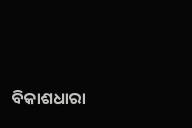ବିକାଶଧାରା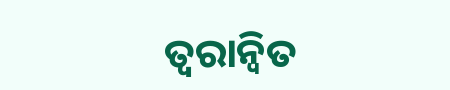ତ୍ୱରାନ୍ୱିତ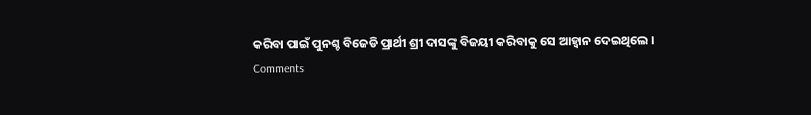କରିବା ପାଇଁ ପୁନଶ୍ଚ ବିଜେଡି ପ୍ରାର୍ଥୀ ଶ୍ରୀ ଦାସଙ୍କୁ ବିଜୟୀ କରିବାକୁ ସେ ଆହ୍ୱାନ ଦେଇଥିଲେ ।
Comments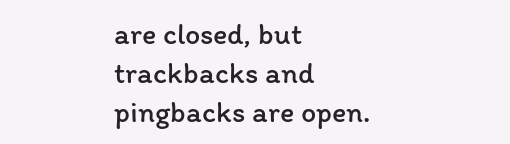are closed, but trackbacks and pingbacks are open.